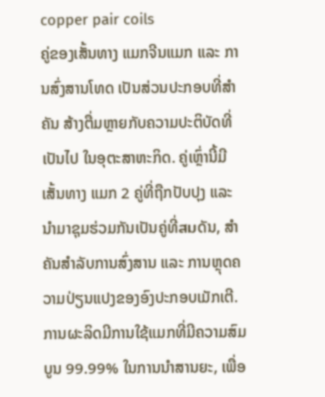copper pair coils
ຄູ່ຂອງເສັ້ນທາງ ແມກຈີນແມກ ແລະ ການສົ່ງສານໂທດ ເປັນສ່ວນປະກອບທີ່ສຳຄັນ ສ້າງຕື່ມຫຼາຍກັບຄວາມປະຕິບັດທີ່ເປັນໄປ ໃນອຸຕະສາຫະກິດ. ຄູ່ເຫຼົ່ານີ້ມີເສັ້ນທາງ ແມກ 2 ຄູ່ທີ່ຖືກປັບປຸງ ແລະ ນຳມາຊຸມຮ່ວມກັນເປັນຄູ່ທີ່สมດັນ, ສໍາຄັນສຳລັບການສົ່ງສານ ແລະ ການຫຼຸດຄວາມປ່ຽນແປງຂອງອົງປະກອບເມັກເຕີ. ການຜະລິດມີການໃຊ້ແມກທີ່ມີຄວາມສົມບູນ 99.99% ໃນການນຳສານຍະ, ເພື່ອ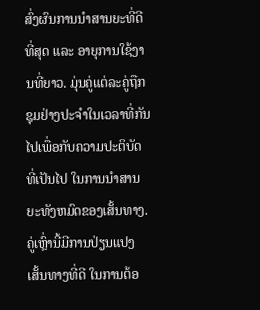ສົ່ງຜົນການນຳສານຍະທີ່ດີທີ່ສຸດ ແລະ ອາຍຸການໃຊ້ງານທີ່ຍາວ. ມຸ່ນຄູ່ແຕ່ລະຄູ່ຖືກຊຸມຢ່າງປະຈຳໃນເວລາທີ່ກັນໄປເພື່ອກັບຄວາມປະຕິບັດທີ່ເປັນໄປ ໃນການນຳສານຍະທັງຫມົດຂອງເສັ້ນທາງ. ຄູ່ເຫຼົ່ານີ້ມີການປ່ຽນແປງເສັ້ນທາງທີ່ດີ ໃນການຕ້ອ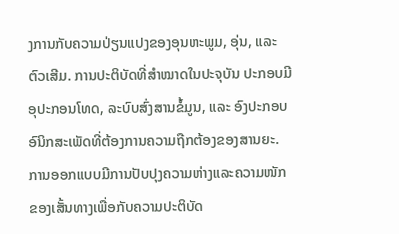ງການກັບຄວາມປ່ຽນແປງຂອງອຸນຫະພູມ, ອຸ່ນ, ແລະ ຕົວເສີມ. ການປະຕິບັດທີ່ສຳໝາດໃນປະຈຸບັນ ປະກອບມີອຸປະກອນໂທດ, ລະບົບສົ່ງສານຂໍ້ມູນ, ແລະ ອົງປະກອບອົນິກສະເພັດທີ່ຕ້ອງການຄວາມຖືກຕ້ອງຂອງສານຍະ. ການອອກແບບມີການປັບປຸງຄວາມຫ່າງແລະຄວາມໜັກຂອງເສັ້ນທາງເພື່ອກັບຄວາມປະຕິບັດ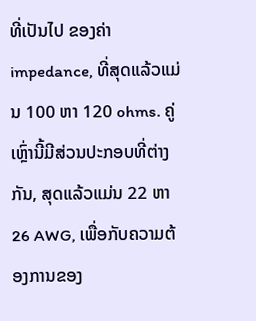ທີ່ເປັນໄປ ຂອງຄ່າ impedance, ທີ່ສຸດແລ້ວແມ່ນ 100 ຫາ 120 ohms. ຄູ່ເຫຼົ່ານີ້ມີສ່ວນປະກອບທີ່ຕ່າງກັນ, ສຸດແລ້ວແມ່ນ 22 ຫາ 26 AWG, ເພື່ອກັບຄວາມຕ້ອງການຂອງ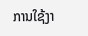ການໃຊ້ງາ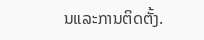ນແລະການຕິດຕັ້ງ.